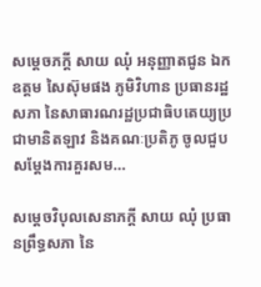សម្តេចភក្តី សាយ ឈុំ អនុញ្ញាតជូន ឯកឧត្តម សៃស៊ុមផង ភូមិវិហាន ប្រធានរដ្ឋសភា នៃសាធារណរដ្ឋប្រជាធិបតេយ្យប្រជាមានិតឡាវ និងគណៈប្រតិភូ ចូលជួបសម្តែងការគួរសម…

សម្តេចវិបុលសេនាភក្តី សាយ ឈុំ ប្រធានព្រឹទ្ធសភា នៃ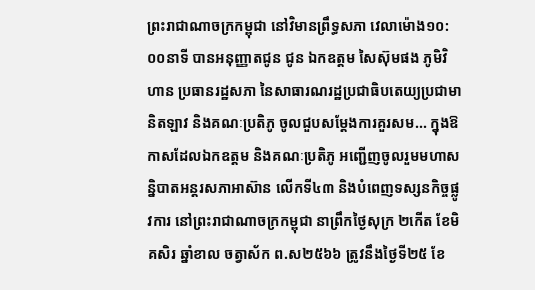ព្រះរាជាណាចក្រកម្ពុជា នៅវិមានព្រឹទ្ធសភា វេលាម៉ោង១០:០០នាទី បានអនុញ្ញាតជូន ជូន ឯកឧត្តម សៃស៊ុមផង ភូមិវិហាន ប្រធានរដ្ឋសភា នៃសាធារណរដ្ឋប្រជាធិបតេយ្យប្រជាមានិតឡាវ និងគណៈប្រតិភូ ចូលជួបសម្តែងការគួរសម... ក្នុងឱកាសដែលឯកឧត្តម និងគណៈប្រតិភូ អញ្ជើញចូលរួមមហាសន្និបាតអន្តរសភាអាស៊ាន លើកទី៤៣ និងបំពេញទស្សនកិច្ចផ្លូវការ នៅព្រះរាជាណាចក្រកម្ពុជា នាព្រឹកថ្ងៃសុក្រ ២កើត ខែមិគសិរ ឆ្នាំខាល ចត្វាស័ក ព.ស២៥៦៦ ត្រូវនឹងថ្ងៃទី២៥ ខែ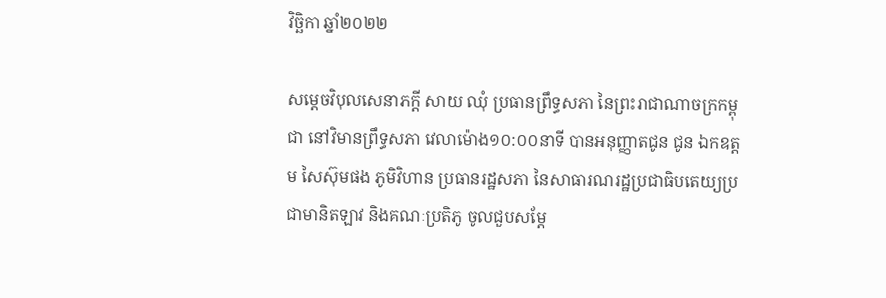វិច្ឆិកា ឆ្នាំ២០២២

សម្តេចវិបុលសេនាភក្តី សាយ ឈុំ ប្រធានព្រឹទ្ធសភា នៃព្រះរាជាណាចក្រកម្ពុជា នៅវិមានព្រឹទ្ធសភា វេលាម៉ោង១០:០០នាទី បានអនុញ្ញាតជូន ជូន ឯកឧត្តម សៃស៊ុមផង ភូមិវិហាន ប្រធានរដ្ឋសភា នៃសាធារណរដ្ឋប្រជាធិបតេយ្យប្រជាមានិតឡាវ និងគណៈប្រតិភូ ចូលជួបសម្តែ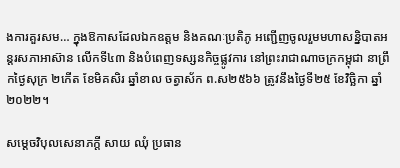ងការគួរសម… ក្នុងឱកាសដែលឯកឧត្តម និងគណៈប្រតិភូ អញ្ជើញចូលរួមមហាសន្និបាតអន្តរសភាអាស៊ាន លើកទី៤៣ និងបំពេញទស្សនកិច្ចផ្លូវការ នៅព្រះរាជាណាចក្រកម្ពុជា នាព្រឹកថ្ងៃសុក្រ ២កើត ខែមិគសិរ ឆ្នាំខាល ចត្វាស័ក ព.ស២៥៦៦ ត្រូវនឹងថ្ងៃទី២៥ ខែវិច្ឆិកា ឆ្នាំ២០២២។

សម្តេចវិបុលសេនាភក្តី សាយ ឈុំ ប្រធាន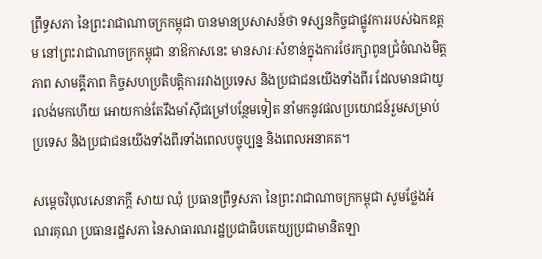ព្រឹទ្ធសភា នៃព្រះរាជាណាចក្រកម្ពុជា បានមានប្រសាសន៍ថា ទស្សនកិច្ចជាផ្លូវការរបស់ឯកឧត្តម នៅព្រះរាជាណាចក្រកម្ពុជា នាឱកាសនេះ មានសារៈសំខាន់ក្នុងការថែរក្សាពូនជ្រំចំណងមិត្តភាព សាមគ្គីភាព កិច្ចសហប្រតិបត្តិការរវាងប្រទេស និងប្រជាជនយើងទាំងពីរ ដែលមានជាយូរលង់មកហើយ អោយកាន់តែរឹងមាំស៊ីជម្រៅបន្ថែមទៀត នាំមកនូវផលប្រយោជន៍រួមសម្រាប់ប្រទេស និងប្រជាជនយើងទាំងពីរទាំងពេលបច្ចុប្បន្ន និងពេលអនាគត។

សម្តេចវិបុលសេនាភក្តី សាយ ឈុំ ប្រធានព្រឹទ្ធសភា នៃព្រះរាជាណាចក្រកម្ពុជា សូមថ្លែងអំណរគុណ ប្រធានរដ្ឋសភា នៃសាធារណរដ្ឋប្រជាធិបតេយ្យប្រជាមានិតឡា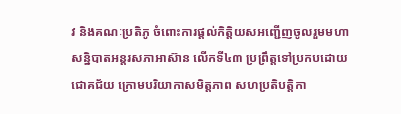វ និងគណៈប្រតិភូ ចំពោះការផ្តល់កិត្តិយសអញ្ជើញចូលរួមមហាសន្និបាតអន្តរសភាអាស៊ាន លើកទី៤៣ ប្រព្រឹត្តទៅប្រកបដោយជោគជ័យ ក្រោមបរិយាកាសមិត្តភាព សហប្រតិបត្តិកា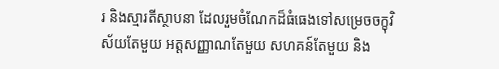រ និងស្មារតីស្ថាបនា ដែលរួមចំណែកដ៏ធំធេងទៅសម្រេចចក្ខុវិស័យតែមួយ អត្តសញ្ញាណតែមួយ សហគន៍តែមួយ និង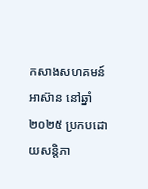កសាងសហគមន៍អាស៊ាន នៅឆ្នាំ២០២៥ ប្រកបដោយសន្តិភា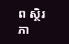ព ស្ថិរភា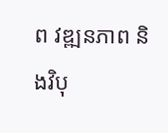ព វឌ្ឍនភាព និងវិបុ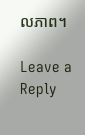លភាព។

Leave a Reply